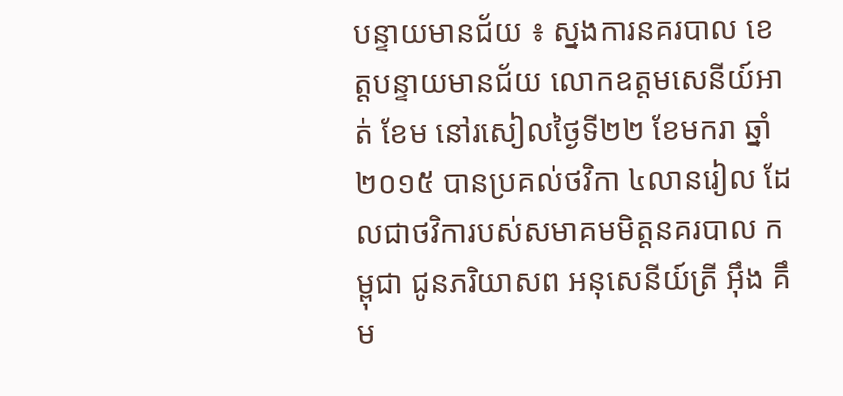បន្ទាយមានជ័យ ៖ ស្នងការនគរបាល ខេត្ដបន្ទាយមានជ័យ លោកឧត្ដមសេនីយ៍អាត់ ខែម នៅរសៀលថ្ងៃទី២២ ខែមករា ឆ្នាំ២០១៥ បានប្រគល់ថវិកា ៤លានរៀល ដែលជាថវិការបស់សមាគមមិត្ដនគរបាល កម្ពុជា ជូនភរិយាសព អនុសេនីយ៍ត្រី អ៊ឹង គឹម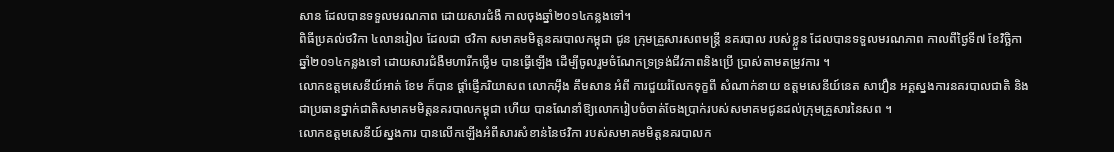សាន ដែលបានទទួលមរណភាព ដោយសារជំងឺ កាលចុងឆ្នាំ២០១៤កន្លងទៅ។
ពិធីប្រគល់ថវិកា ៤លានរៀល ដែលជា ថវិកា សមាគមមិត្ដនគរបាលកម្ពុជា ជូន ក្រុមគ្រួសារសពមន្ដ្រី នគរបាល របស់ខ្លួន ដែលបានទទួលមរណភាព កាលពីថ្ងៃទី៧ ខែវិច្ឆិកា ឆ្នាំ២០១៤កន្លងទៅ ដោយសារជំងឺមហារីកថ្លើម បានធ្វើឡើង ដើម្បីចូលរួមចំណែកទ្រទ្រង់ជីវភាពនិងប្រើ ប្រាស់តាមតម្រូវការ ។
លោកឧត្ដមសេនីយ៍អាត់ ខែម ក៏បាន ផ្ដាំផ្ញើភរិយាសព លោកអ៊ឹង គឹមសាន អំពី ការជួយរំលែកទុក្ខពី សំណាក់នាយ ឧត្ដមសេនីយ៍នេត សាវឿន អគ្គស្នងការនគរបាលជាតិ និងជាប្រធានថ្នាក់ជាតិសមាគមមិត្ដនគរបាលកម្ពុជា ហើយ បានណែនាំឱ្យលោករៀបចំចាត់ចែងប្រាក់របស់សមាគមជូនដល់ក្រុមគ្រួសារនៃសព ។
លោកឧត្ដមសេនីយ៍ស្នងការ បានលើកឡើងអំពីសារសំខាន់នៃថវិកា របស់សមាគមមិត្ដនគរបាលក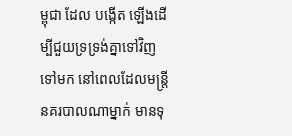ម្ពុជា ដែល បង្កើត ឡើងដើម្បីជួយទ្រទ្រង់គ្នាទៅវិញទៅមក នៅពេលដែលមន្ដ្រីនគរបាលណាម្នាក់ មានទុ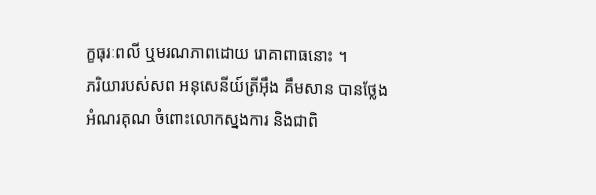ក្ខធុរៈពលី ឬមរណភាពដោយ រោគាពាធនោះ ។
ភរិយារបស់សព អនុសេនីយ៍ត្រីអ៊ឹង គឹមសាន បានថ្លែងអំណរគុណ ចំពោះលោកស្នងការ និងជាពិ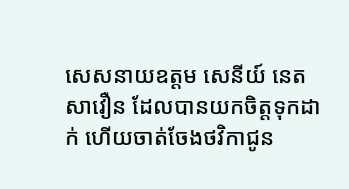សេសនាយឧត្ដម សេនីយ៍ នេត សាវឿន ដែលបានយកចិត្ដទុកដាក់ ហើយចាត់ចែងថវិកាជូន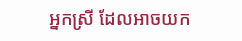អ្នកស្រី ដែលអាចយក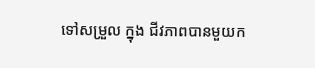ទៅសម្រួល ក្នុង ជីវភាពបានមួយក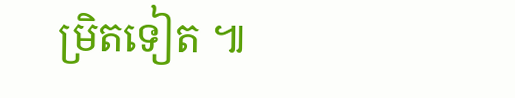ម្រិតទៀត ៕